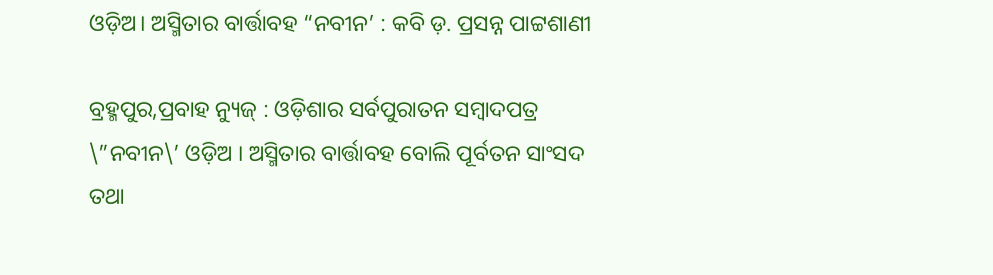ଓଡ଼ିଅ। ଅସ୍ମିତାର ବାର୍ତ୍ତାବହ “ନବୀନ’ : କବି ଡ଼. ପ୍ରସନ୍ନ ପାଟ୍ଟଶାଣୀ

ବ୍ରହ୍ମପୁର,ପ୍ରବାହ ନ୍ୟୁଜ୍ : ଓଡ଼ିଶାର ସର୍ବପୁରାତନ ସମ୍ବାଦପତ୍ର \”ନବୀନ\’ ଓଡ଼ିଅ । ଅସ୍ମିତାର ବାର୍ତ୍ତାବହ ବୋଲି ପୂର୍ବତନ ସାଂସଦ ତଥା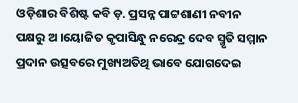ଓଡ଼ିଶାର ବିଶିଷ୍ଟ କବି ଡ଼. ପ୍ରସନ୍ନ ପାଟ୍ଟଶାଣୀ ନବୀନ ପକ୍ଷରୁ ଅ ।ୟୋଜିତ କୃପାସିନ୍ଧୁ ନରେନ୍ଦ୍ର ଦେବ ସ୍ମୃତି ସମ୍ମାନ ପ୍ରଦାନ ଉତ୍ସବରେ ମୁଖ୍ୟଅତିଥି ଭାବେ ଯୋଗଦେଇ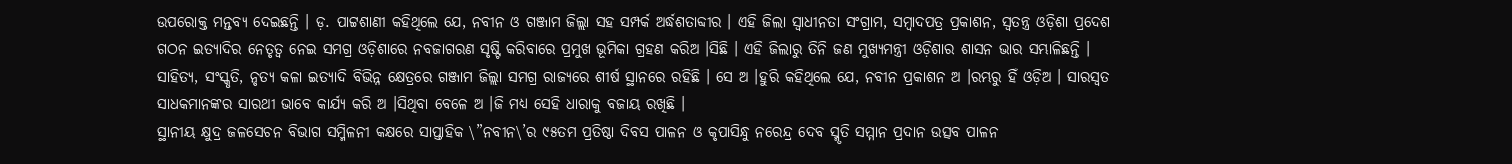ଉପରୋକ୍ତ ମନ୍ତବ୍ୟ ଦେଇଛନ୍ତି । ଡ଼. ପାଟ୍ଟଶାଣୀ କହିଥିଲେ ଯେ, ନବୀନ ଓ ଗଞ୍ଜାମ ଜିଲ୍ଲା ସହ ସମ୍ପର୍କ ଅର୍ଦ୍ଧଶତାବ୍ଦୀର । ଏହି ଜିଲା ସ୍ୱାଧୀନତା ସଂଗ୍ରାମ, ସମ୍ବାଦପତ୍ର ପ୍ରକାଶନ, ସ୍ୱତନ୍ତ୍ର ଓଡ଼ିଶା ପ୍ରଦେଶ ଗଠନ ଇତ୍ୟାଦିର ନେତୃତ୍ୱ ନେଇ ସମଗ୍ର ଓଡ଼ିଶାରେ ନବଜାଗରଣ ସୃଷ୍ଟି କରିବାରେ ପ୍ରମୁଖ ଭୂମିକା ଗ୍ରହଣ କରିଅ ।ସିଛି । ଏହି ଜିଲାରୁ ତିନି ଜଣ ମୁଖ୍ୟମନ୍ତ୍ରୀ ଓଡ଼ିଶାର ଶାସନ ଭାର ସମ୍ଭାଳିଛନ୍ତି । ସାହିତ୍ୟ, ସଂସ୍କୃତି, ନୃତ୍ୟ କଳା ଇତ୍ୟାଦି ବିଭିନ୍ନ କ୍ଷେତ୍ରରେ ଗଞ୍ଜାମ ଜିଲ୍ଲା ସମଗ୍ର ରାଜ୍ୟରେ ଶୀର୍ଷ ସ୍ଥାନରେ ରହିଛି । ସେ ଅ ।ହୁରି କହିଥିଲେ ଯେ, ନବୀନ ପ୍ରକାଶନ ଅ ।ରମ୍ଭରୁ ହିଁ ଓଡ଼ିଅ । ସାରସ୍ୱତ ସାଧକମାନଙ୍କର ସାରଥୀ ଭାବେ କାର୍ଯ୍ୟ କରି ଅ ।ସିଥିବା ବେଳେ ଅ ।ଜି ମଧ୍ୟ ସେହି ଧାରାକୁ ବଜାୟ ରଖିଛି ।
ସ୍ଥାନୀୟ କ୍ଷୁଦ୍ର ଜଳସେଚନ ବିଭାଗ ସମ୍ମିଳନୀ କକ୍ଷରେ ସାପ୍ତାହିକ \”ନବୀନ\’ର ୯୫ତମ ପ୍ରତିଷ୍ଠା ଦିବସ ପାଳନ ଓ କୃପାସିନ୍ଧୁ ନରେନ୍ଦ୍ର ଦେବ ସ୍ମୃତି ସମ୍ମାନ ପ୍ରଦାନ ଉତ୍ସବ ପାଳନ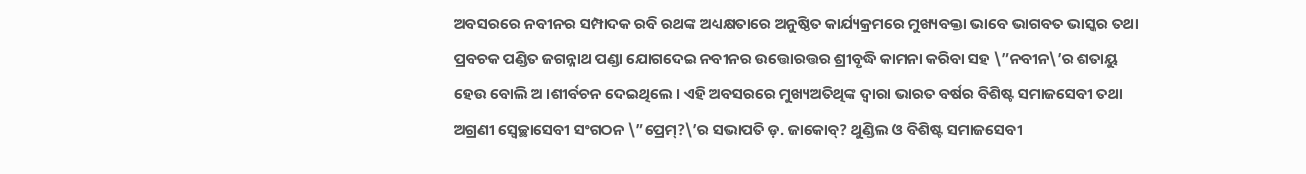ଅବସରରେ ନବୀନର ସମ୍ପାଦକ ରବି ରଥଙ୍କ ଅଧ୍ୟକ୍ଷତାରେ ଅନୁଷ୍ଠିତ କାର୍ଯ୍ୟକ୍ରମରେ ମୁଖ୍ୟବକ୍ତା ଭାବେ ଭାଗବତ ଭାସ୍କର ତଥା ପ୍ରବଚକ ପଣ୍ଡିତ ଜଗନ୍ନାଥ ପଣ୍ଡା ଯୋଗଦେଇ ନବୀନର ଉତ୍ତୋରତ୍ତର ଶ୍ରୀବୃଦ୍ଧି କାମନା କରିବା ସହ \”ନବୀନ\’ର ଶତାୟୁ ହେଉ ବୋଲି ଅ ।ଶୀର୍ବଚନ ଦେଇଥିଲେ । ଏହି ଅବସରରେ ମୁଖ୍ୟଅତିଥିଙ୍କ ଦ୍ୱାରା ଭାରତ ବର୍ଷର ବିଶିଷ୍ଟ ସମାଜସେବୀ ତଥା ଅଗ୍ରଣୀ ସ୍ୱେଚ୍ଛାସେବୀ ସଂଗଠନ \”ପ୍ରେମ୍?\’ର ସଭାପତି ଡ଼. ଜାକୋବ୍? ଥୁଣ୍ଡିଲ ଓ ବିଶିଷ୍ଟ ସମାଜସେବୀ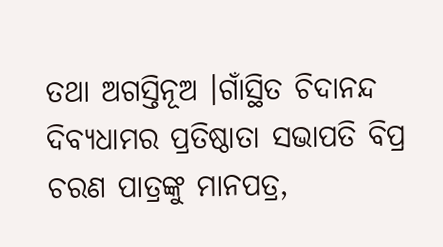ତଥା ଅଗସ୍ତିନୂଅ ।ଗାଁସ୍ଥିତ ଚିଦାନନ୍ଦ ଦିବ୍ୟଧାମର ପ୍ରତିଷ୍ଠାତା ସଭାପତି ବିପ୍ର ଚରଣ ପାତ୍ରଙ୍କୁ ମାନପତ୍ର,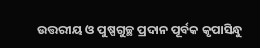ଉତ୍ତରୀୟ ଓ ପୁଷ୍ପଗୁଚ୍ଛ ପ୍ରଦାନ ପୂର୍ବକ କୃପାସିନ୍ଧୁ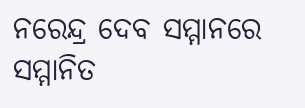ନରେନ୍ଦ୍ର ଦେବ ସମ୍ମାନରେ ସମ୍ମାନିତ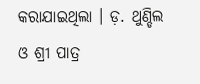କରାଯାଇଥିଲା । ଡ଼. ଥୁଣ୍ଡିଲ ଓ ଶ୍ରୀ ପାତ୍ର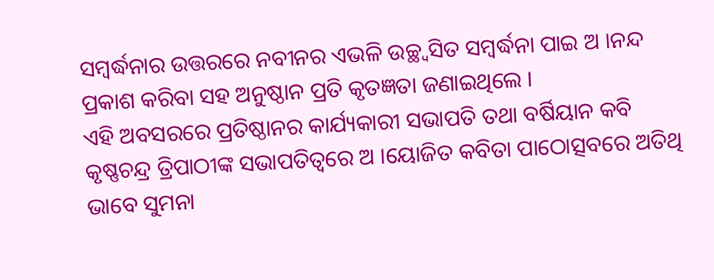ସମ୍ବର୍ଦ୍ଧନାର ଉତ୍ତରରେ ନବୀନର ଏଭଳି ଉଚ୍ଛ୍ୱସିତ ସମ୍ବର୍ଦ୍ଧନା ପାଇ ଅ ।ନନ୍ଦ ପ୍ରକାଶ କରିବା ସହ ଅନୁଷ୍ଠାନ ପ୍ରତି କୃତଜ୍ଞତା ଜଣାଇଥିଲେ ।
ଏହି ଅବସରରେ ପ୍ରତିଷ୍ଠାନର କାର୍ଯ୍ୟକାରୀ ସଭାପତି ତଥା ବର୍ଷିୟାନ କବି କୃଷ୍ଣଚନ୍ଦ୍ର ତ୍ରିପାଠୀଙ୍କ ସଭାପତିତ୍ୱରେ ଅ ।ୟୋଜିତ କବିତା ପାଠୋତ୍ସବରେ ଅତିଥି ଭାବେ ସୁମନା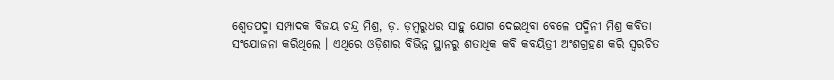ଶ୍ୱେତପଦ୍ମା ସମ୍ପାଦକ ବିଜୟ ଚନ୍ଦ୍ର ମିଶ୍ର, ଡ଼. ଡ଼ମ୍ବରୁଧର ସାହୁ ଯୋଗ ଦେଇଥିବା ବେଳେ ପଦ୍ମିନୀ ମିଶ୍ର କବିତା ସଂଯୋଜନା କରିଥିଲେ । ଏଥିରେ ଓଡ଼ିଶାର ବିଭିନ୍ନ ସ୍ଥାନରୁ ଶତାଧିକ କବି କବୟିତ୍ରୀ ଅଂଶଗ୍ରହଣ କରି ସ୍ୱରଚିତ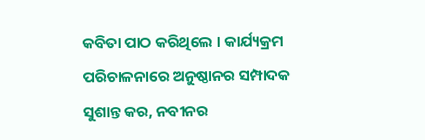କବିତା ପାଠ କରିଥିଲେ । କାର୍ଯ୍ୟକ୍ରମ ପରିଚାଳନାରେ ଅନୁଷ୍ଠାନର ସମ୍ପାଦକ ସୁଶାନ୍ତ କର, ନବୀନର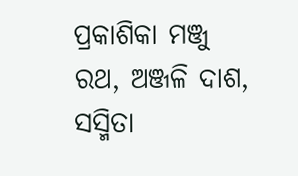ପ୍ରକାଶିକା ମଞ୍ଜୁ ରଥ, ଅଞ୍ଜଳି ଦାଶ, ସସ୍ମିତା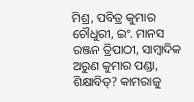ମିଶ୍ର, ପବିତ୍ର କୁମାର ଚୌଧୁରୀ, ଇଂ. ମାନସ ରଞ୍ଜନ ତ୍ରିପାଠୀ, ସାମ୍ବାଦିକ ଅରୁଣ କୁମାର ପଣ୍ଡା, ଶିକ୍ଷାବିତ୍? କାମରାଜୁ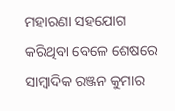ମହାରଣା ସହଯୋଗ କରିଥିବା ବେଳେ ଶେଷରେ ସାମ୍ବାଦିକ ରଞ୍ଜନ କୁମାର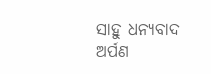ସାହୁ ଧନ୍ୟବାଦ ଅର୍ପଣ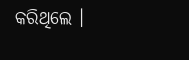କରିଥିଲେ ।